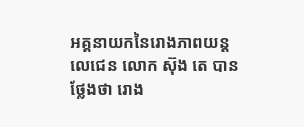អគ្គនាយកនៃរោងភាពយន្ដ លេជេន លោក ស៊ុង តេ បានថ្លែងថា រោង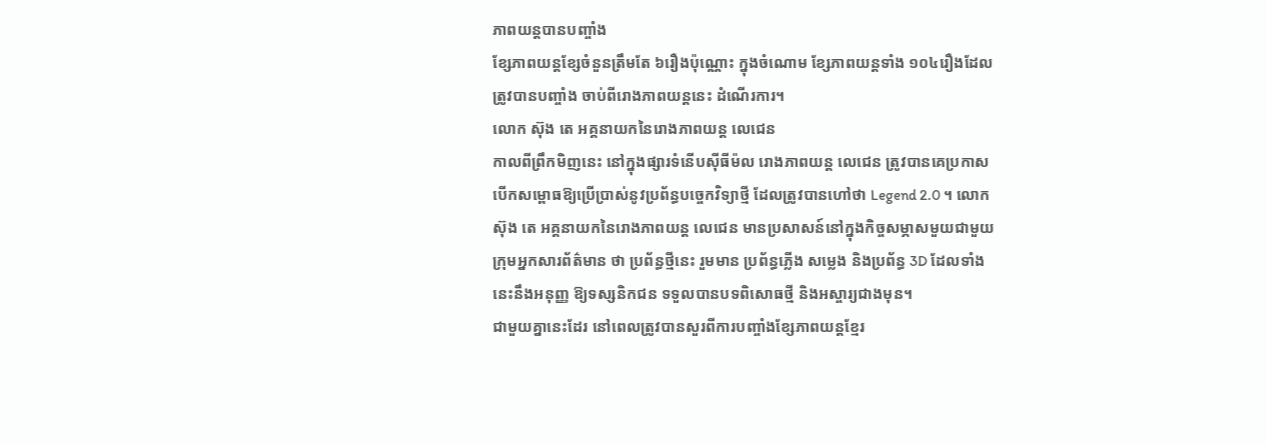ភាពយន្ដបានបញ្ចាំង
ខ្សែភាពយន្ដខ្សែចំនួនត្រឹមតែ ៦រឿងប៉ុណ្ណោះ ក្នុងចំណោម ខ្សែភាពយន្ដទាំង ១០៤រឿងដែល
ត្រូវបានបញ្ចាំង ចាប់ពីរោងភាពយន្ដនេះ ដំណើរការ។
លោក ស៊ុង តេ អគ្គនាយកនៃរោងភាពយន្ដ លេជេន
កាលពីព្រឹកមិញនេះ នៅក្នុងផ្សារទំនើបស៊ីធីម៉ល រោងភាពយន្ដ លេជេន ត្រូវបានគេប្រកាស
បើកសម្ពោធឱ្យប្រើប្រាស់នូវប្រព័ន្ធបច្ចេកវិទ្យាថ្មី ដែលត្រូវបានហៅថា Legend 2.0 ។ លោក
ស៊ុង តេ អគ្គនាយកនៃរោងភាពយន្ដ លេជេន មានប្រសាសន៍នៅក្នុងកិច្ចសម្ភាសមួយជាមួយ
ក្រុមអ្នកសារព័ត៌មាន ថា ប្រព័ន្ធថ្មីនេះ រួមមាន ប្រព័ន្ធភ្លើង សម្លេង និងប្រព័ន្ធ 3D ដែលទាំង
នេះនឹងអនុញ្ញ ឱ្យទស្សនិកជន ទទួលបានបទពិសោធថ្មី និងអស្ចារ្យជាងមុន។
ជាមួយគ្នានេះដែរ នៅពេលត្រូវបានសួរពីការបញ្ចាំងខ្សែភាពយន្ដខ្មែរ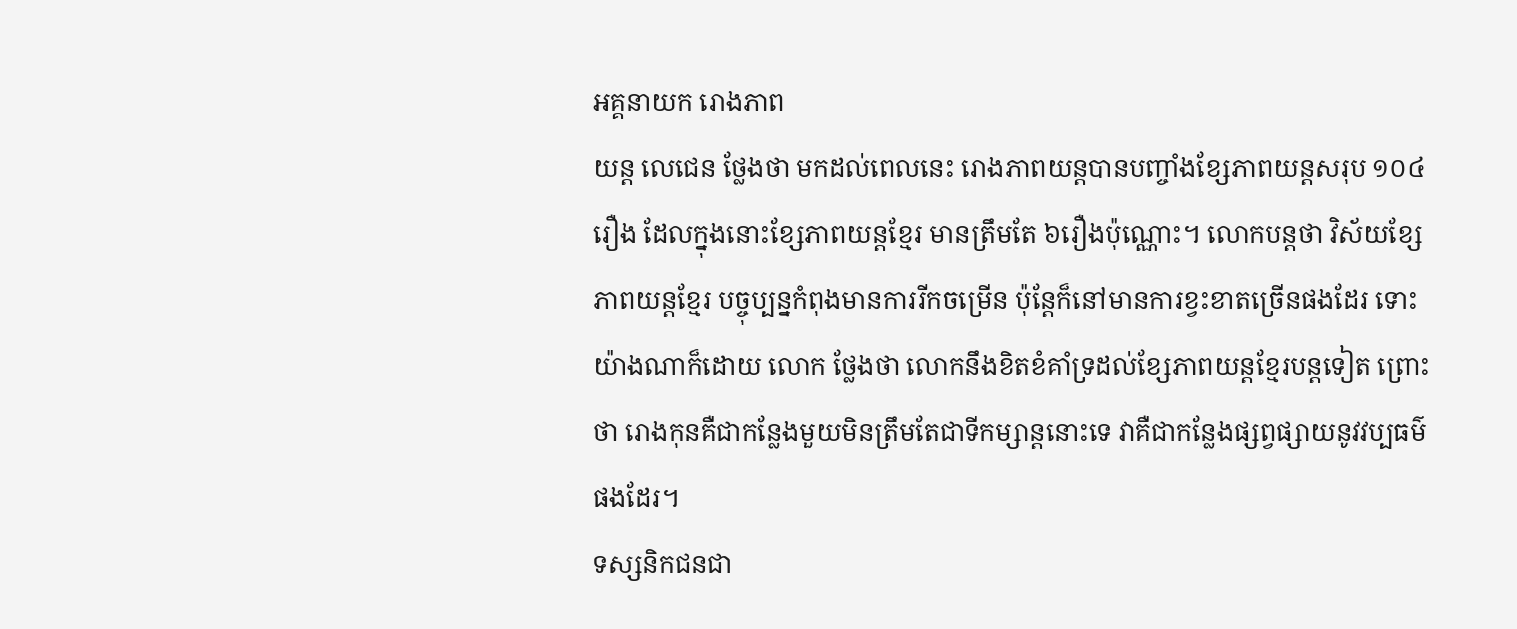អគ្គនាយក រោងភាព
យន្ដ លេជេន ថ្លែងថា មកដល់ពេលនេះ រោងភាពយន្ដបានបញ្ចាំងខ្សែភាពយន្ដសរុប ១០៤
រឿង ដែលក្នុងនោះខ្សែភាពយន្ដខ្មែរ មានត្រឹមតែ ៦រឿងប៉ុណ្ណោះ។ លោកបន្ដថា វិស័យខ្សែ
ភាពយន្ដខ្មែរ បច្ចុប្បន្នកំពុងមានការរីកចម្រើន ប៉ុន្ដែក៏នៅមានការខ្វះខាតច្រើនផងដែរ ទោះ
យ៉ាងណាក៏ដោយ លោក ថ្លែងថា លោកនឹងខិតខំគាំទ្រដល់ខ្សែភាពយន្ដខ្មែរបន្ដទៀត ព្រោះ
ថា រោងកុនគឺជាកន្លែងមួយមិនត្រឹមតែជាទីកម្សាន្ដនោះទេ វាគឺជាកន្លែងផ្សព្វផ្សាយនូវវប្បធម៌
ផងដែរ។
ទស្សនិកជនជា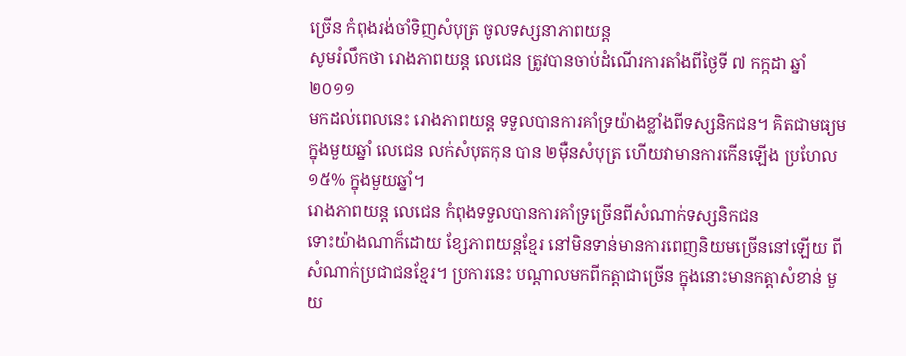ច្រើន កំពុងរង់ចាំទិញសំបុត្រ ចូលទស្សនាភាពយន្ដ
សូមរំលឹកថា រោងភាពយន្ដ លេជេន ត្រូវបានចាប់ដំណើរការតាំងពីថ្ងៃទី ៧ កក្កដា ឆ្នាំ ២០១១
មកដល់ពេលនេះ រោងភាពយន្ដ ទទួលបានការគាំទ្រយ៉ាងខ្លាំងពីទស្សនិកជន។ គិតជាមធ្យម
ក្នុងមួយឆ្នាំ លេជេន លក់សំបុតកុន បាន ២ម៉ឺនសំបុត្រ ហើយវាមានការកើនឡើង ប្រហែល
១៥% ក្នុងមួយឆ្នាំ។
រោងភាពយន្ដ លេជេន កំពុងទទួលបានការគាំទ្រច្រើនពីសំណាក់ទស្សនិកជន
ទោះយ៉ាងណាក៏ដោយ ខ្សែភាពយន្ដខ្មែរ នៅមិនទាន់មានការពេញនិយមច្រើននៅឡើយ ពី
សំណាក់ប្រជាជនខ្មែរ។ ប្រការនេះ បណ្ដាលមកពីកត្តាជាច្រើន ក្នុងនោះមានកត្តាសំខាន់ មួយ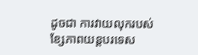ដូចជា ការវាយលុករបស់ខ្សែភាពយន្ដបរទេស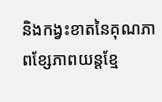និងកង្វះខាតនៃគុណភាពខ្សែភាពយន្ដខ្មែ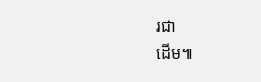រជា
ដើម៕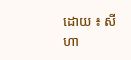ដោយ ៖ សីហា